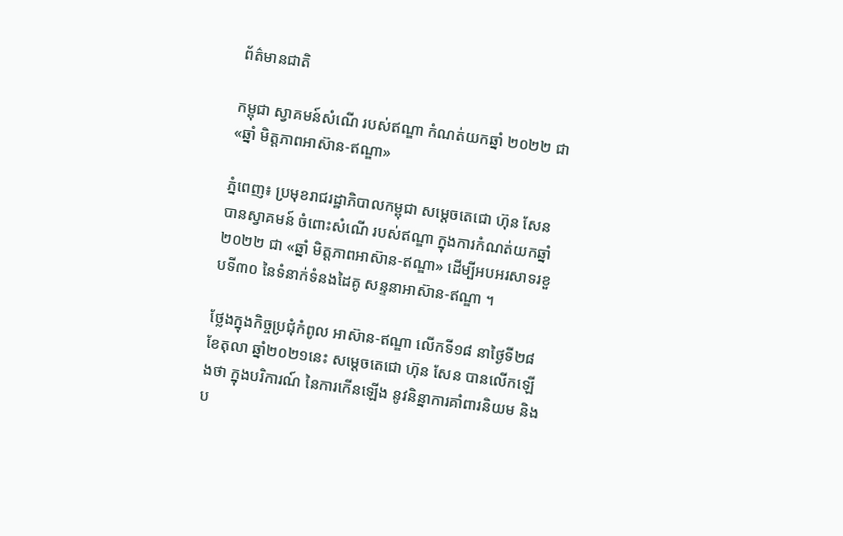ព័ត៌មានជាតិ

កម្ពុជា ស្វាគមន៍សំណើ របស់ឥណ្ឌា កំណត់យកឆ្នាំ ២០២២ ជា «ឆ្នាំ មិត្តភាពអាស៊ាន-ឥណ្ឌា»

ភ្នំពេញ៖ ប្រមុខរាជរដ្ឋាភិបាលកម្ពុជា សម្ដេចតេជោ ហ៊ុន សែន បានស្វាគមន៍ ចំពោះសំណើ របស់ឥណ្ឌា ក្នុងការកំណត់យកឆ្នាំ ២០២២ ជា «ឆ្នាំ មិត្តភាពអាស៊ាន-ឥណ្ឌា» ដើម្បីអបអរសាទរខួបទី៣០ នៃទំនាក់ទំនងដៃគូ សន្ទនាអាស៊ាន-ឥណ្ឌា ។

ថ្លែងក្នុងកិច្ចប្រជុំកំពូល អាស៊ាន-ឥណ្ឌា លើកទី១៨ នាថ្ងៃទី២៨ ខែតុលា ឆ្នាំ២០២១នេះ សម្ដេចតេជោ ហ៊ុន សែន បានលើកឡើងថា ក្នុងបរិការណ៍ នៃការកើនឡើង នូវនិន្នាការគាំពារនិយម និង ប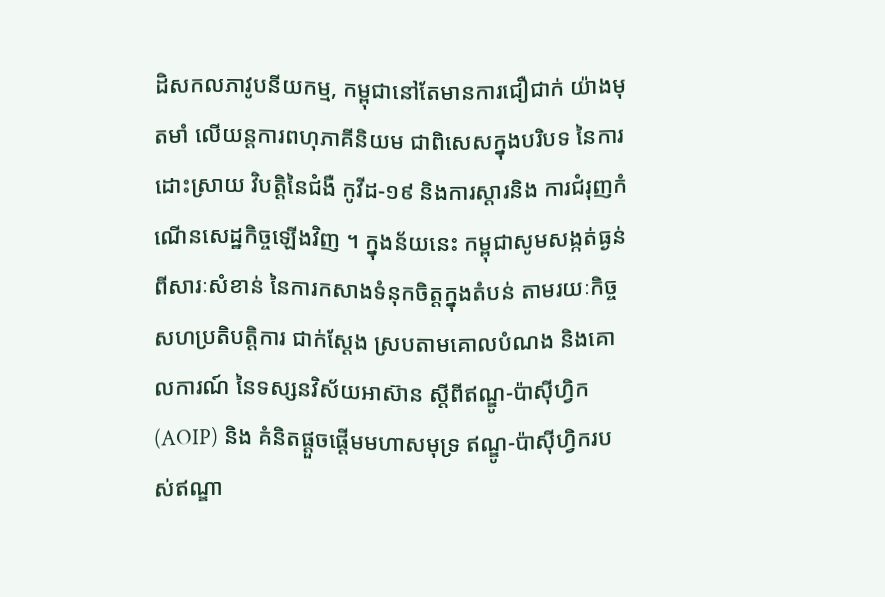ដិសកលភាវូបនីយកម្ម, កម្ពុជានៅតែមានការជឿជាក់ យ៉ាងមុតមាំ លើយន្តការពហុភាគីនិយម ជាពិសេសក្នុងបរិបទ នៃការដោះស្រាយ វិបត្តិនៃជំងឺ កូវីដ-១៩ និងការស្តារនិង ការជំរុញកំណើនសេដ្ឋកិច្ចឡើងវិញ ។ ក្នុងន័យនេះ កម្ពុជាសូមសង្កត់ធ្ងន់ ពីសារៈសំខាន់ នៃការកសាងទំនុកចិត្តក្នុងតំបន់ តាមរយៈកិច្ចសហប្រតិបត្តិការ ជាក់ស្ដែង ស្របតាមគោលបំណង និងគោលការណ៍ នៃទស្សនវិស័យអាស៊ាន ស្តីពីឥណ្ឌូ-ប៉ាស៊ីហ្វិក (AOIP) និង គំនិតផ្តួចផ្ដើមមហាសមុទ្រ ឥណ្ឌូ-ប៉ាស៊ីហ្វិករបស់ឥណ្ឌា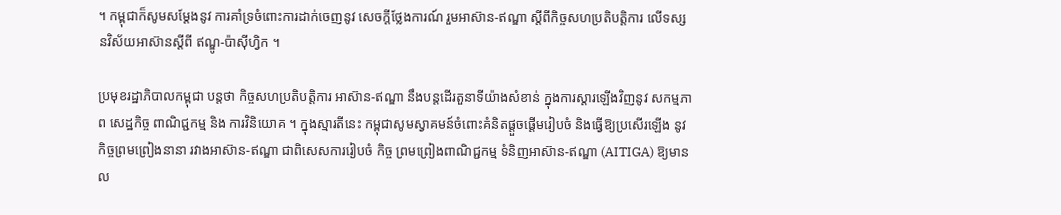។ កម្ពុជាក៏សូមសម្តែងនូវ ការគាំទ្រចំពោះការដាក់ចេញនូវ សេចក្តីថ្លែងការណ៍ រួមអាស៊ាន-ឥណ្ឌា ស្តីពីកិច្ចសហប្រតិបត្តិការ លើទស្សនវិស័យអាស៊ានស្តីពី ឥណ្ឌូ-ប៉ាស៊ីហ្វិក ។

ប្រមុខរដ្ឋាភិបាលកម្ពុជា បន្តថា កិច្ចសហប្រតិបត្តិការ អាស៊ាន-ឥណ្ឌា នឹងបន្តដើរតួនាទីយ៉ាងសំខាន់ ក្នុងការស្តារឡើងវិញនូវ សកម្មភាព សេដ្ឋកិច្ច ពាណិជ្ជកម្ម និង ការវិនិយោគ ។ ក្នុងស្មារតីនេះ កម្ពុជាសូមស្វាគមន៍ចំពោះគំនិតផ្តួចផ្ដើមរៀបចំ និងធ្វើឱ្យប្រសើរឡើង នូវកិច្ចព្រមព្រៀងនានា រវាងអាស៊ាន-ឥណ្ឌា ជាពិសេសការរៀបចំ កិច្ច ព្រមព្រៀងពាណិជ្ជកម្ម ទំនិញអាស៊ាន-ឥណ្ឌា (AITIGA) ឱ្យមានល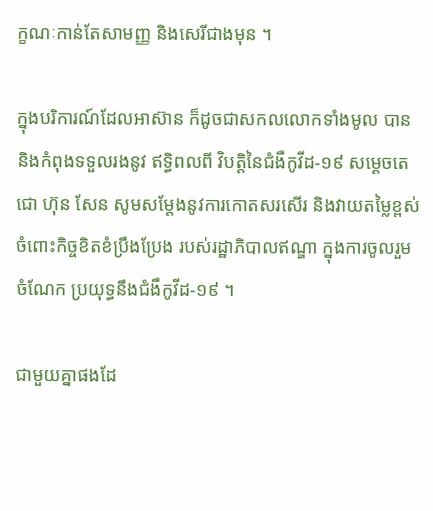ក្ខណៈកាន់តែសាមញ្ញ និងសេរីជាងមុន ។

ក្នុងបរិការណ៍ដែលអាស៊ាន ក៏ដូចជាសកលលោកទាំងមូល បាននិងកំពុងទទួលរងនូវ ឥទ្ធិពលពី វិបត្តិនៃជំងឺកូវីដ-១៩ សម្ដេចតេជោ ហ៊ុន សែន សូមសម្តែងនូវការកោតសរសើរ និងវាយតម្លៃខ្ពស់ ចំពោះកិច្ចខិតខំប្រឹងប្រែង របស់រដ្ឋាភិបាលឥណ្ឌា ក្នុងការចូលរួមចំណែក ប្រយុទ្ធនឹងជំងឺកូវីដ-១៩ ។

ជាមួយគ្នាផងដែ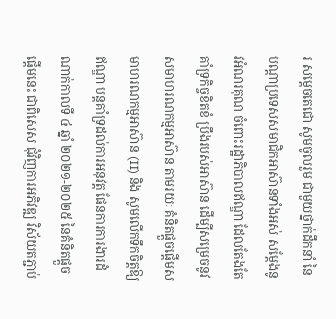រ សម្ដេចតេជោ សូមចូលរួម ជាមួយថ្នាក់ដឹកនាំ នៃបណ្តាប្រទេសសមាជិកអាស៊ានទាំងអស់ សម្តែងនូវអំណរគុណ ចំពោះរដ្ឋាភិបាលឥណ្ឌា ដែលតែងតែគាំទ្រកិច្ចខិតខំ ប្រឹងរបស់អាស៊ាន ដើម្បីសម្រេចនូវ សមាហរណកម្មអាស៊ាន តាមរយៈ គំនិតផ្តួចផ្តើមសមាហរណកម្មអាស៊ាន (II) និង សូមលើកទឹកចិត្តឱ្យឥណ្ឌា បន្តគាំទ្រដល់ការអនុវត្ត ផែនការការងារដំណាក់កាលទី ៤ ឆ្នាំ ២០២១-២០២៥ នៃគំនិតផ្តួចផ្តើមនេះ ជាពិសេស ជុំវិញការអភិវឌ្ឍ វិស័យតភ្ជាប់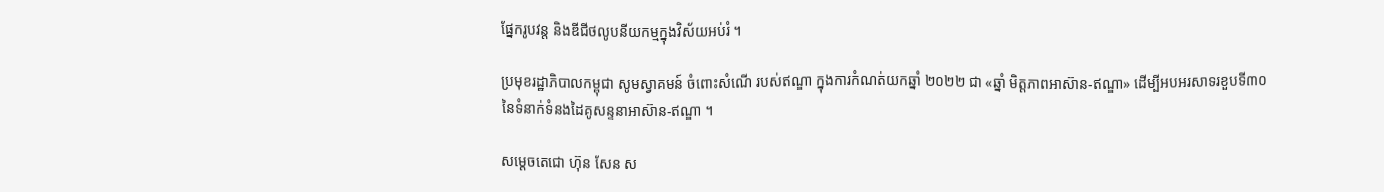ផ្នែករូបវន្ត និងឌីជីថលូបនីយកម្មក្នុងវិស័យអប់រំ ។

ប្រមុខរដ្ឋាភិបាលកម្ពុជា សូមស្វាគមន៍ ចំពោះសំណើ របស់ឥណ្ឌា ក្នុងការកំណត់យកឆ្នាំ ២០២២ ជា «ឆ្នាំ មិត្តភាពអាស៊ាន-ឥណ្ឌា» ដើម្បីអបអរសាទរខួបទី៣០ នៃទំនាក់ទំនងដៃគូសន្ទនាអាស៊ាន-ឥណ្ឌា ។

សម្ដេចតេជោ ហ៊ុន សែន ស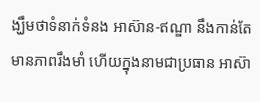ង្ឃឹមថាទំនាក់ទំនង អាស៊ាន-ឥណ្ឌា នឹងកាន់តែមានភាពរឹងមាំ ហើយក្នុងនាមជាប្រធាន អាស៊ា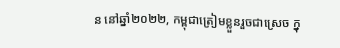ន នៅឆ្នាំ២០២២, កម្ពុជាត្រៀមខ្លួនរួចជាស្រេច ក្នុ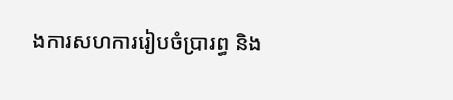ងការសហការរៀបចំប្រារព្ធ និង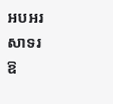អបអរសាទរ ឱ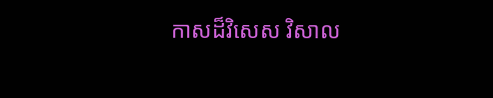កាសដ៏វិសេស វិសាល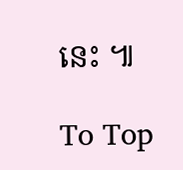នេះ ៕

To Top